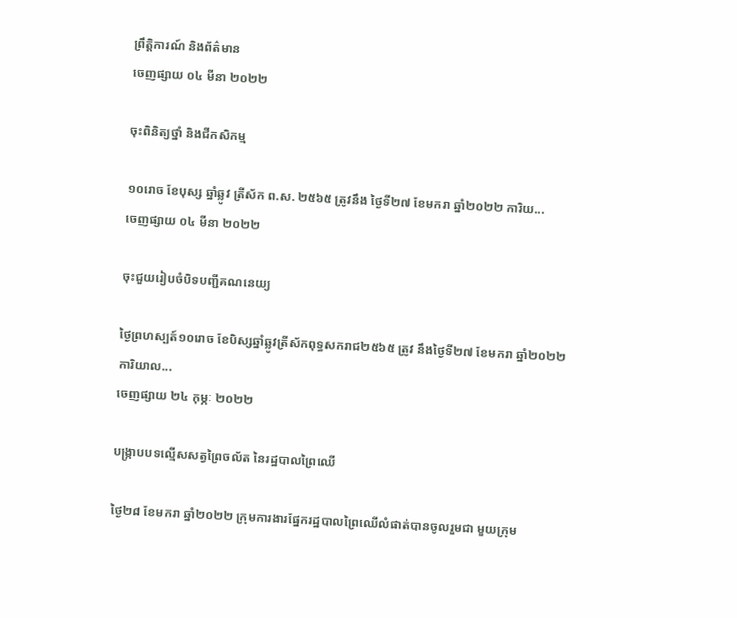ព្រឹត្តិការណ៍ និងព័ត៌មាន
ចេញផ្សាយ ០៤ មីនា ២០២២

ចុះពិនិត្យថ្នាំ និងជីកសិកម្ម

១០រោច ខែបុស្ស ឆ្នាំឆ្លូវ ត្រីស័ក ព.ស. ២៥៦៥ ត្រូវនឹង ថ្ងៃទី២៧ ខែមករា ឆ្នាំ២០២២ ការិយ...
ចេញផ្សាយ ០៤ មីនា ២០២២

ចុះជួយរៀបចំបិទបញ្ជីគណនេយ្យ

ថ្ងៃព្រហស្បត៍១០រោច ខែបិស្សឆ្នាំឆ្លូវត្រីស័កពុទ្ធសករាជ២៥៦៥ ត្រូវ នឹងថ្ងៃទី២៧ ខែមករា ឆ្នាំ២០២២ ការិយាល...
ចេញផ្សាយ ២៤ កុម្ភៈ ២០២២

បង្រ្កាបបទល្មើសសត្វព្រៃចល័ត នៃរដ្ឋបាលព្រៃឈើ

ថ្ងៃ២៨ ខែមករា ឆ្នាំ២០២២ ក្រុមការងារផ្នែករដ្ឋបាលព្រៃឈើលំផាត់បានចូលរួមជា មួយក្រុម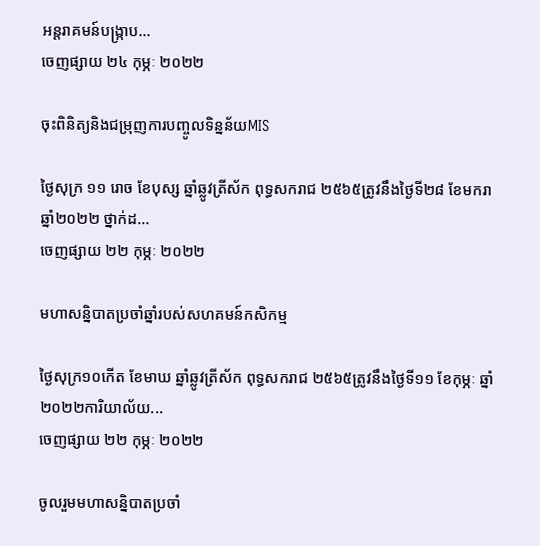អន្តរាគមន៍បង្រ្កាប...
ចេញផ្សាយ ២៤ កុម្ភៈ ២០២២

ចុះពិនិត្យនិងជម្រុញការបញ្ចូលទិន្នន័យMIS

ថ្ងៃសុក្រ ១១ រោច ខែបុស្ស ឆ្នាំឆ្លូវត្រីស័ក ពុទ្ធសករាជ ២៥៦៥ត្រូវនឹងថ្ងៃទី២៨ ខែមករា ឆ្នាំ២០២២ ថ្នាក់ដ...
ចេញផ្សាយ ២២ កុម្ភៈ ២០២២

មហាសន្និបាតប្រចាំឆ្នាំរបស់សហគមន៍កសិកម្ម

ថ្ងៃសុក្រ១០កើត ខែមាឃ ឆ្នាំឆ្លូវត្រីស័ក ពុទ្ធសករាជ ២៥៦៥ត្រូវនឹងថ្ងៃទី១១ ខែកុម្ភៈ ឆ្នាំ២០២២ការិយាល័យ...
ចេញផ្សាយ ២២ កុម្ភៈ ២០២២

ចូលរួមមហាសន្និបាតប្រចាំ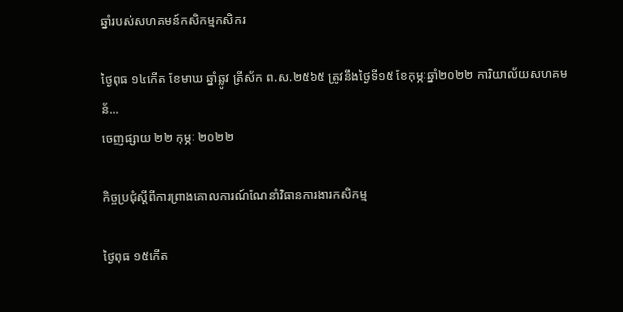ឆ្នាំរបស់សហគមន៍កសិកម្មកសិករ

ថ្ងៃពុធ ១៤កើត ខែមាឃ ឆ្នាំឆ្លូវ ត្រីស័ក ព.ស.២៥៦៥ ត្រូវនឹងថ្ងៃទី១៥ ខែកុម្ភៈឆ្នាំ២០២២ ការិយាល័យសហគមន័...
ចេញផ្សាយ ២២ កុម្ភៈ ២០២២

កិច្ចប្រជុំស្តីពីការព្រាងគោលការណ៍ណែនាំវិធានការងារកសិកម្ម

ថ្ងៃពុធ ១៥កើត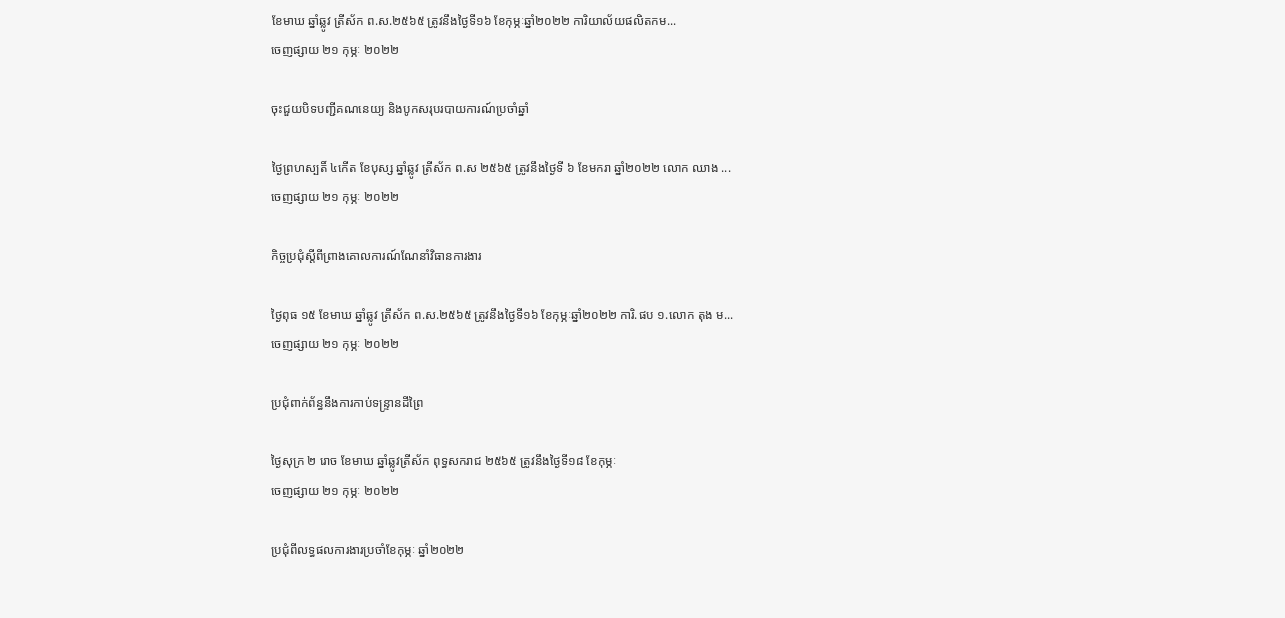ខែមាឃ ឆ្នាំឆ្លូវ ត្រីស័ក ព.ស.២៥៦៥ ត្រូវនឹងថ្ងៃទី១៦ ខែកុម្ភៈឆ្នាំ២០២២ ការិយាល័យផលិតកម...
ចេញផ្សាយ ២១ កុម្ភៈ ២០២២

ចុះជួយបិទបញ្ជីគណនេយ្យ និងបូកសរុបរបាយការណ៍ប្រចាំឆ្នាំ

ថ្ងៃព្រហស្បតិ៍ ៤កើត ខែបុស្ស ឆ្នាំឆ្លូវ ត្រីស័ក ព.ស ២៥៦៥ ត្រូវនឹងថ្ងៃទី ៦ ខែមករា ឆ្នាំ២០២២ លោក ឈាង ...
ចេញផ្សាយ ២១ កុម្ភៈ ២០២២

កិច្ចប្រជុំស្តីពីព្រាងគោលការណ៍ណែនាំវិធានការងារ

ថ្ងៃពុធ ១៥ ខែមាឃ ឆ្នាំឆ្លូវ ត្រីស័ក ព.ស.២៥៦៥ ត្រូវនឹងថ្ងៃទី១៦ ខែកុម្ភៈឆ្នាំ២០២២ ការិ.ផប ១.លោក តុង ម...
ចេញផ្សាយ ២១ កុម្ភៈ ២០២២

ប្រជុំពាក់ព័ន្ធនឹងការកាប់ទន្រ្ទានដីព្រៃ

ថ្ងៃសុក្រ ២ រោច ខែមាឃ ឆ្នាំឆ្លូវត្រីស័ក ពុទ្ធសករាជ ២៥៦៥ ត្រូវនឹងថ្ងៃទី១៨ ខែកុម្ភៈ
ចេញផ្សាយ ២១ កុម្ភៈ ២០២២

ប្រជុំពីលទ្ធផលការងារប្រចាំខែកុម្ភៈ ឆ្នាំ២០២២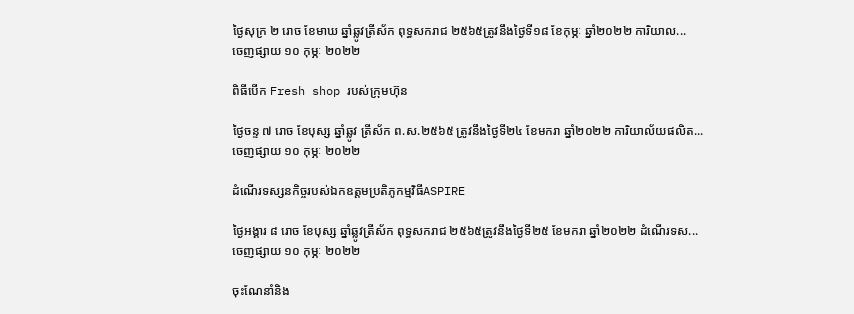ថ្ងៃសុក្រ ២ រោច ខែមាឃ ឆ្នាំឆ្លូវត្រីស័ក ពុទ្ធសករាជ ២៥៦៥ត្រូវនឹងថ្ងៃទី១៨ ខែកុម្ភៈ ឆ្នាំ២០២២ ការិយាល...
ចេញផ្សាយ ១០ កុម្ភៈ ២០២២

ពិធីបេីក Fresh shop របស់ក្រុមហ៊ុន

ថ្ងៃចន្ទ ៧ រោច ខែបុស្ស ឆ្នាំឆ្លូវ ត្រីស័ក ព.ស.២៥៦៥ ត្រូវនឹងថ្ងៃទី២៤ ខែមករា ឆ្នាំ២០២២ ការិយាល័យផលិត...
ចេញផ្សាយ ១០ កុម្ភៈ ២០២២

ដំណើរទស្សនកិច្ចរបស់ឯកឧត្តមប្រតិភូកម្មវិធីASPIRE

ថ្ងៃអង្គារ ៨ រោច ខែបុស្ស ឆ្នាំឆ្លូវត្រីស័ក ពុទ្ធសករាជ ២៥៦៥ត្រូវនឹងថ្ងៃទី២៥ ខែមករា ឆ្នាំ២០២២ ដំណើរទស...
ចេញផ្សាយ ១០ កុម្ភៈ ២០២២

ចុះណែនាំនិង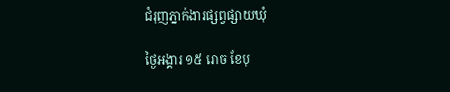ជំរុញភ្នាក់ងារផ្សព្វផ្សាយឃុំ

ថ្ងៃអង្គារ ១៥ រោច ខែបុ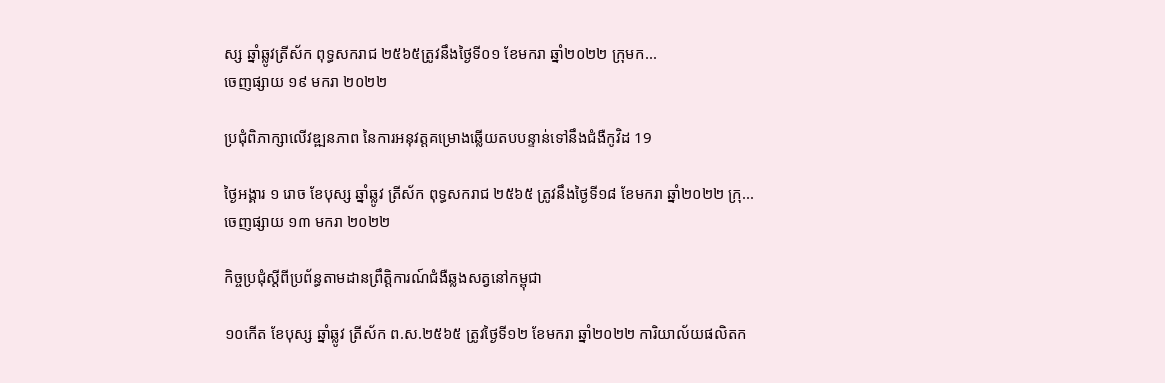ស្ស ឆ្នាំឆ្លូវត្រីស័ក ពុទ្ធសករាជ ២៥៦៥ត្រូវនឹងថ្ងៃទី០១ ខែមករា ឆ្នាំ២០២២ ក្រុមក...
ចេញផ្សាយ ១៩ មករា ២០២២

ប្រជុំពិភាក្សាលើវឌ្ឍនភាព នៃការអនុវត្តគម្រោងឆ្លើយតបបន្ទាន់ទៅនឹងជំងឺកូវិដ 19

ថ្ងៃអង្គារ ១ រោច ខែបុស្ស ឆ្នាំឆ្លូវ ត្រីស័ក ពុទ្ធសករាជ ២៥៦៥ ត្រូវនឹងថ្ងៃទី១៨ ខែមករា ឆ្នាំ២០២២ ក្រុ...
ចេញផ្សាយ ១៣ មករា ២០២២

កិច្ចប្រជុំស្តីពីប្រព័ន្ធតាមដានព្រឹត្តិការណ៍ជំងឺឆ្លងសត្វនៅកម្ពុជា

១០កើត ខែបុស្ស ឆ្នាំឆ្លូវ ត្រីស័ក ព.ស.២៥៦៥ ត្រូវថ្ងៃទី១២ ខែមករា ឆ្នាំ២០២២ ការិយាល័យផលិតក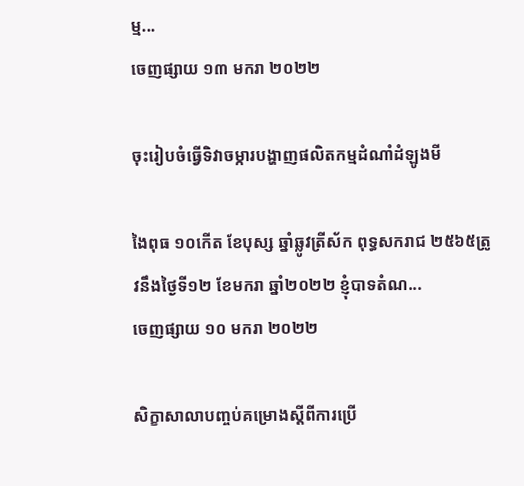ម្ម...
ចេញផ្សាយ ១៣ មករា ២០២២

ចុះរៀបចំធ្វើទិវាចម្ការបង្ហាញផលិតកម្មដំណាំដំឡូងមី

ងៃពុធ ១០កើត ខែបុស្ស ឆ្នាំឆ្លូវត្រីស័ក ពុទ្ធសករាជ ២៥៦៥ត្រូវនឹងថ្ងៃទី១២ ខែមករា ឆ្នាំ២០២២ ខ្ញុំបាទតំណ...
ចេញផ្សាយ ១០ មករា ២០២២

សិក្ខាសាលាបញ្ចប់គម្រោងស្តីពីការប្រើ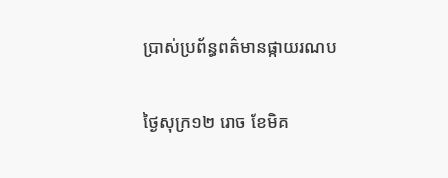ប្រាស់ប្រព័ន្ធពត៌មានផ្កាយរណប

ថ្ងៃសុក្រ១២ រោច ខែមិគ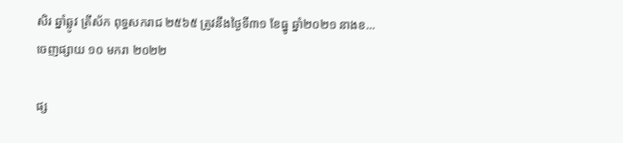សិរ ឆ្នាំឆ្លូវ ត្រីស័ក ពុទ្ធសករាជ ២៥៦៥ ត្រូវនឹងថ្ងៃទី៣១ ខែធ្នូ ឆ្នាំ២០២១ នាងខ...
ចេញផ្សាយ ១០ មករា ២០២២

ផ្ស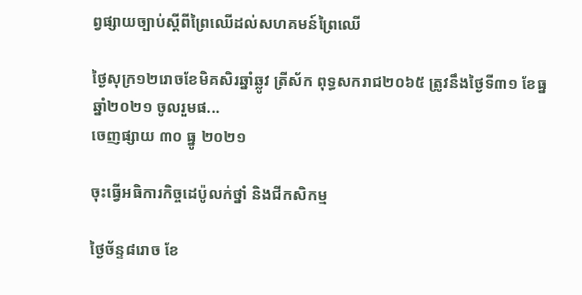ព្វផ្សាយច្បាប់ស្តីពីព្រៃឈើដល់សហគមន៍ព្រៃឈើ

ថ្ងៃសុក្រ១២រោចខែមិគសិរឆ្នាំឆ្លូវ ត្រីស័ក ពុទ្ធសករាជ២០៦៥ ត្រូវនឹងថ្ងៃទី៣១ ខែធ្ន ឆ្នាំ២០២១ ចូលរួមផ...
ចេញផ្សាយ ៣០ ធ្នូ ២០២១

ចុះធ្វើអធិការកិច្ចដេប៉ូលក់ថ្នាំ និងជីកសិកម្ម

ថ្ងៃច័ន្ទ៨រោច ខែ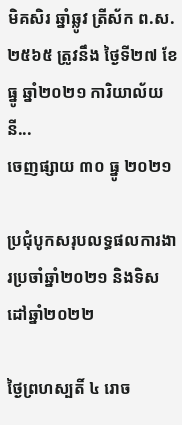មិគសិរ ឆ្នាំឆ្លូវ ត្រីស័ក ព.ស. ២៥៦៥ ត្រូវនឹង ថ្ងៃទី២៧ ខែធ្នូ ឆ្នាំ២០២១ ការិយាល័យនី...
ចេញផ្សាយ ៣០ ធ្នូ ២០២១

ប្រជុំបូកសរុបលទ្ធផលការងារប្រចាំឆ្នាំ២០២១ និងទិសដៅឆ្នាំ២០២២

ថ្ងៃព្រហស្បតិ៍ ៤ រោច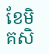ខែមិគសិ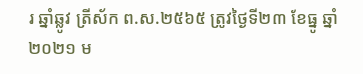រ ឆ្នាំឆ្លូវ ត្រីស័ក ព.ស.២៥៦៥ ត្រូវថ្ងៃទី២៣ ខែធ្នូ ឆ្នាំ២០២១ ម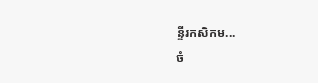ន្ទីរកសិកម...
ចំ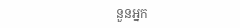នួនអ្នក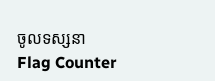ចូលទស្សនា
Flag Counter